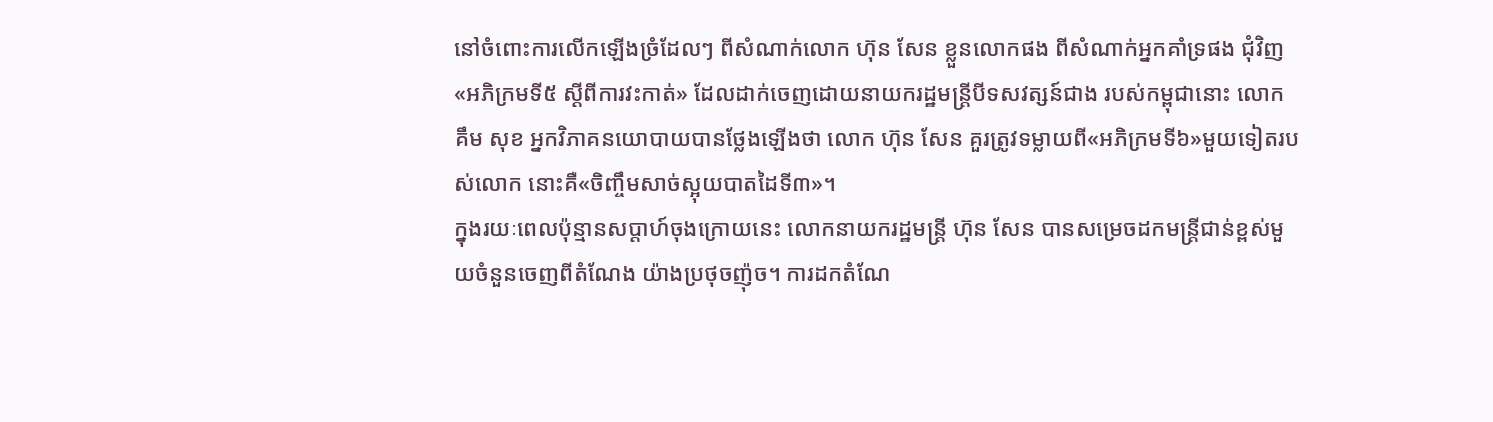នៅចំពោះការលើកឡើងច្រំដែលៗ ពីសំណាក់លោក ហ៊ុន សែន ខ្លួនលោកផង ពីសំណាក់អ្នកគាំទ្រផង ជុំវិញ«អភិក្រមទី៥ ស្ដីពីការវះកាត់» ដែលដាក់ចេញដោយនាយករដ្ឋមន្ត្រីបីទសវត្សន៍ជាង របស់កម្ពុជានោះ លោក គឹម សុខ អ្នកវិភាគនយោបាយបានថ្លែងឡើងថា លោក ហ៊ុន សែន គួរត្រូវទម្លាយពី«អភិក្រមទី៦»មួយទៀតរបស់លោក នោះគឺ«ចិញ្ចឹមសាច់ស្អុយបាតដៃទី៣»។
ក្នុងរយៈពេលប៉ុន្មានសប្ដាហ៍ចុងក្រោយនេះ លោកនាយករដ្ឋមន្ត្រី ហ៊ុន សែន បានសម្រេចដកមន្ត្រីជាន់ខ្ពស់មួយចំនួនចេញពីតំណែង យ៉ាងប្រថុចញ៉ុច។ ការដកតំណែ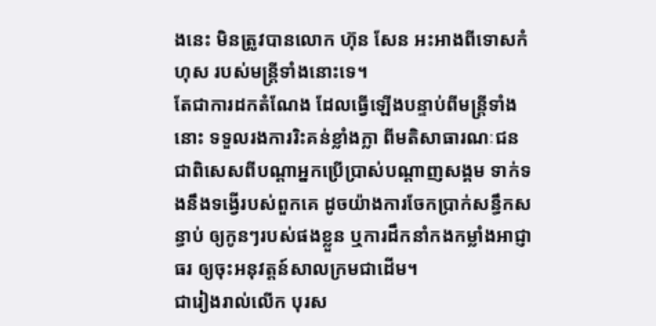ងនេះ មិនត្រូវបានលោក ហ៊ុន សែន អះអាងពីទោសកំហុស របស់មន្ត្រីទាំងនោះទេ។
តែជាការដកតំណែង ដែលធ្វើឡើងបន្ទាប់ពីមន្ត្រីទាំងនោះ ទទួលរងការរិះគន់ខ្លាំងក្លា ពីមតិសាធារណៈជន ជាពិសេសពីបណ្ដាអ្នកប្រើប្រាស់បណ្ដាញសង្គម ទាក់ទងនឹងទង្វើរបស់ពួកគេ ដូចយ៉ាងការចែកប្រាក់សន្ធឹកសន្ធាប់ ឲ្យកូនៗរបស់ផងខ្លួន ឬការដឹកនាំកងកម្លាំងអាជ្ញាធរ ឲ្យចុះអនុវត្តន៍សាលក្រមជាដើម។
ជារៀងរាល់លើក បុរស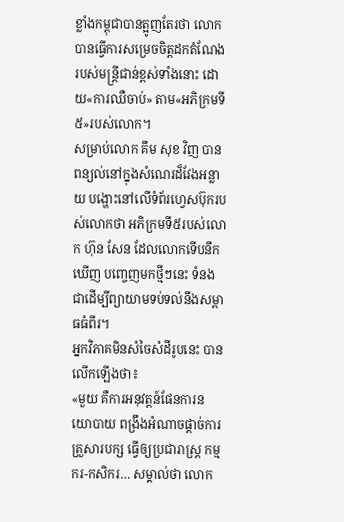ខ្លាំងកម្ពុជាបានត្អូញតែរថា លោកបានធ្វើការសម្រេចចិត្តដកតំណែង របស់មន្ត្រីជាន់ខ្ពស់ទាំងនោះ ដោយ«ការឈឺចាប់» តាម«អភិក្រមទី៥»របស់លោក។
សម្រាប់លោក គឹម សុខ វិញ បានពន្យល់នៅក្នុងសំណេរដ៏វែងអន្លាយ បង្ហោះនៅលើទំព័រហ្វេសប៊ុករបស់លោកថា អភិក្រមទី៥របស់លោក ហ៊ុន សែន ដែលលោកទើបនឹកឃើញ បញ្ចេញមកថ្មីៗនេះ ទំនងជាដើម្បីព្យាយាមទប់ទល់នឹងសម្ពាធធំពីរ។
អ្នកវិភាគមិនសំចៃសំដីរូបនេះ បានលើកឡើងថា៖
«មួយ គឺការអនុវត្តន៍ផែនការនយោបាយ ពង្រឹងអំណាចផ្ដាច់ការគ្រួសារបក្ស ធ្វើឲ្យប្រជារាស្ត្រ កម្មករ-កសិករ… សម្គាល់ថា លោក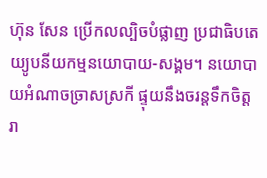ហ៊ុន សែន ប្រើកលល្បិចបំផ្លាញ ប្រជាធិបតេយ្យូបនីយកម្មនយោបាយ-សង្គម។ នយោបាយអំណាចច្រាសស្រកី ផ្ទុយនឹងចរន្តទឹកចិត្តរា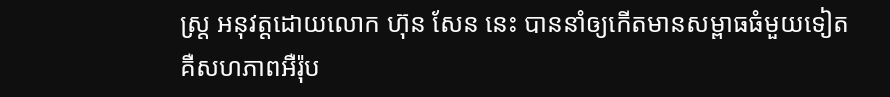ស្ត្រ អនុវត្តដោយលោក ហ៊ុន សែន នេះ បាននាំឲ្យកើតមានសម្ពាធធំមួយទៀត គឺសហភាពអឺរ៉ុប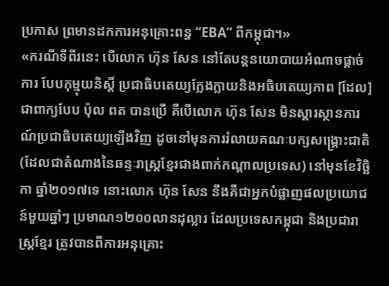ប្រកាស ព្រមានដកការអនុគ្រោះពន្ធ “EBA” ពីកម្ពុជា។»
«ករណីទីពីរនេះ បើលោក ហ៊ុន សែន នៅតែបន្តនយោបាយអំណាចផ្ដាច់ការ បែបកុម្មុយនិស្តិ៍ ប្រជាធិបតេយ្យក្លែងក្លាយនិងអធិបតេយ្យភាព [ដែល]ជាពាក្យបែប ប៉ុល ពត បានប្រើ គឺបើលោក ហ៊ុន សែន មិនស្ដារស្ថានការណ៍ប្រជាធិបតេយ្យឡើងវិញ ដូចនៅមុនការរំលាយគណៈបក្សសង្គ្រោះជាតិ (ដែលជាតំណាងនៃឆន្ទៈរាស្ត្រខ្មែរជាងពាក់កណ្ដាលប្រទេស) នៅមុនខែវិច្ឆិកា ឆ្នាំ២០១៧ទេ នោះលោក ហ៊ុន សែន នឹងគឺជាអ្នកបំផ្លាញផលប្រយោជន៍មួយឆ្នាំៗ ប្រមាណ១២០០លានដុល្លារ ដែលប្រទេសកម្ពុជា និងប្រជារាស្ត្រខ្មែរ ត្រូវបានពីការអនុគ្រោះ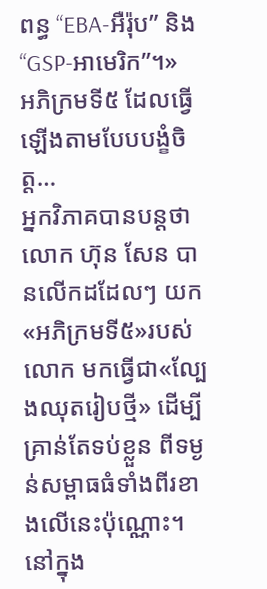ពន្ធ “EBA-អឺរ៉ុប” និង “GSP-អាមេរិក”។»
អភិក្រមទី៥ ដែលធ្វើឡើងតាមបែបបង្ខំចិត្ត…
អ្នកវិភាគបានបន្តថា លោក ហ៊ុន សែន បានលើកដដែលៗ យក«អភិក្រមទី៥»របស់លោក មកធ្វើជា«ល្បែងឈុតរៀបថ្មី» ដើម្បីគ្រាន់តែទប់ខ្លួន ពីទម្ងន់សម្ពាធធំទាំងពីរខាងលើនេះប៉ុណ្ណោះ។
នៅក្នុង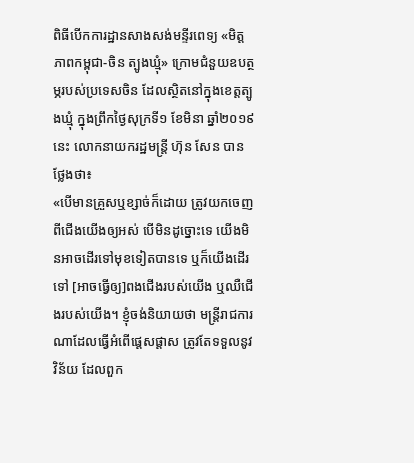ពិធីបើកការដ្ឋានសាងសង់មន្ទីរពេទ្យ «មិត្តភាពកម្ពុជា-ចិន ត្បូងឃ្មុំ» ក្រោមជំនួយឧបត្ថម្ភរបស់ប្រទេសចិន ដែលស្ថិតនៅក្នុងខេត្តត្បូងឃ្មុំ ក្នុងព្រឹកថ្ងៃសុក្រទី១ ខែមិនា ឆ្នាំ២០១៩នេះ លោកនាយករដ្ឋមន្ត្រី ហ៊ុន សែន បានថ្លែងថា៖
«បើមានគ្រួសឬខ្សាច់ក៏ដោយ ត្រូវយកចេញពីជើងយើងឲ្យអស់ បើមិនដូច្នោះទេ យើងមិនអាចដើរទៅមុខទៀតបានទេ ឬក៏យើងដើរទៅ [អាចធ្វើឲ្យ]ពងជើងរបស់យើង ឬឈឺជើងរបស់យើង។ ខ្ញុំចង់និយាយថា មន្ត្រីរាជការណាដែលធ្វើអំពើផ្ដេសផ្ដាស ត្រូវតែទទួលនូវវិន័យ ដែលពួក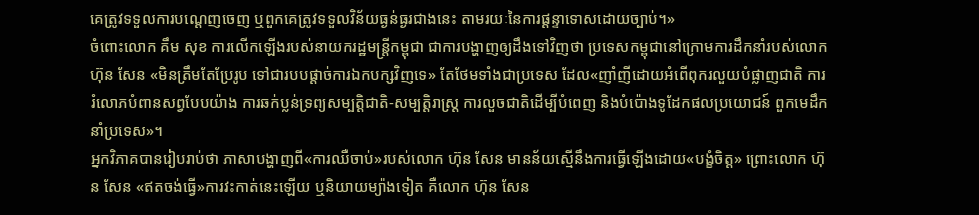គេត្រូវទទួលការបណ្ដេញចេញ ឬពួកគេត្រូវទទួលវិន័យធ្ងន់ធ្ងរជាងនេះ តាមរយៈនៃការផ្ដន្ទាទោសដោយច្បាប់។»
ចំពោះលោក គឹម សុខ ការលើកឡើងរបស់នាយករដ្ឋមន្ត្រីកម្ពុជា ជាការបង្ហាញឲ្យដឹងទៅវិញថា ប្រទេសកម្ពុជានៅក្រោមការដឹកនាំរបស់លោក ហ៊ុន សែន «មិនត្រឹមតែប្រែរូប ទៅជារបបផ្ដាច់ការឯកបក្សវិញទេ» តែថែមទាំងជាប្រទេស ដែល«ញាំញីដោយអំពើពុករលួយបំផ្លាញជាតិ ការរំលោភបំពានសព្វបែបយ៉ាង ការឆក់ប្លន់ទ្រព្យសម្បត្តិជាតិ-សម្បត្តិរាស្ត្រ ការលួចជាតិដើម្បីបំពេញ និងបំប៉ោងទូដែកផលប្រយោជន៍ ពួកមេដឹកនាំប្រទេស»។
អ្នកវិភាគបានរៀបរាប់ថា ភាសាបង្ហាញពី«ការឈឺចាប់»របស់លោក ហ៊ុន សែន មានន័យស្មើនឹងការធ្វើឡើងដោយ«បង្ខំចិត្ត» ព្រោះលោក ហ៊ុន សែន «ឥតចង់ធ្វើ»ការវះកាត់នេះឡើយ ឬនិយាយម្យ៉ាងទៀត គឺលោក ហ៊ុន សែន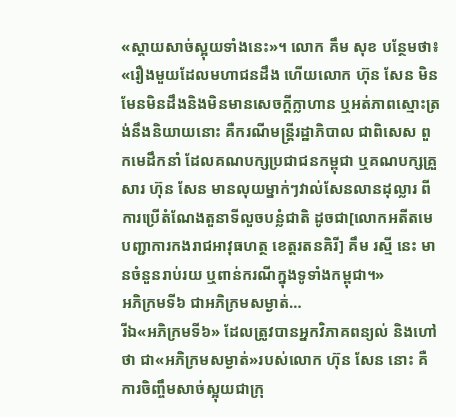«ស្ដាយសាច់ស្អុយទាំងនេះ»។ លោក គឹម សុខ បន្ថែមថា៖
«រឿងមួយដែលមហាជនដឹង ហើយលោក ហ៊ុន សែន មិនមែនមិនដឹងនិងមិនមានសេចក្ដីក្លាហាន ឬអត់ភាពស្មោះត្រង់នឹងនិយាយនោះ គឺករណីមន្ត្រីរដ្ឋាភិបាល ជាពិសេស ពួកមេដឹកនាំ ដែលគណបក្សប្រជាជនកម្ពុជា ឬគណបក្សគ្រួសារ ហ៊ុន សែន មានលុយម្នាក់ៗវាល់សែនលានដុល្លារ ពីការប្រើតំណែងតួនាទីលួចបន្លំជាតិ ដូចជា[លោកអតីតមេបញ្ជាការកងរាជអាវុធហត្ថ ខេត្តរតនគិរី] គឹម រស្មី នេះ មានចំនួនរាប់រយ ឬពាន់ករណីក្នុងទូទាំងកម្ពុជា។»
អភិក្រមទី៦ ជាអភិក្រមសម្ងាត់…
រីឯ«អភិក្រមទី៦» ដែលត្រូវបានអ្នកវិភាគពន្យល់ និងហៅថា ជា«អភិក្រមសម្ងាត់»របស់លោក ហ៊ុន សែន នោះ គឺការចិញ្ចឹមសាច់ស្អុយជាក្រុ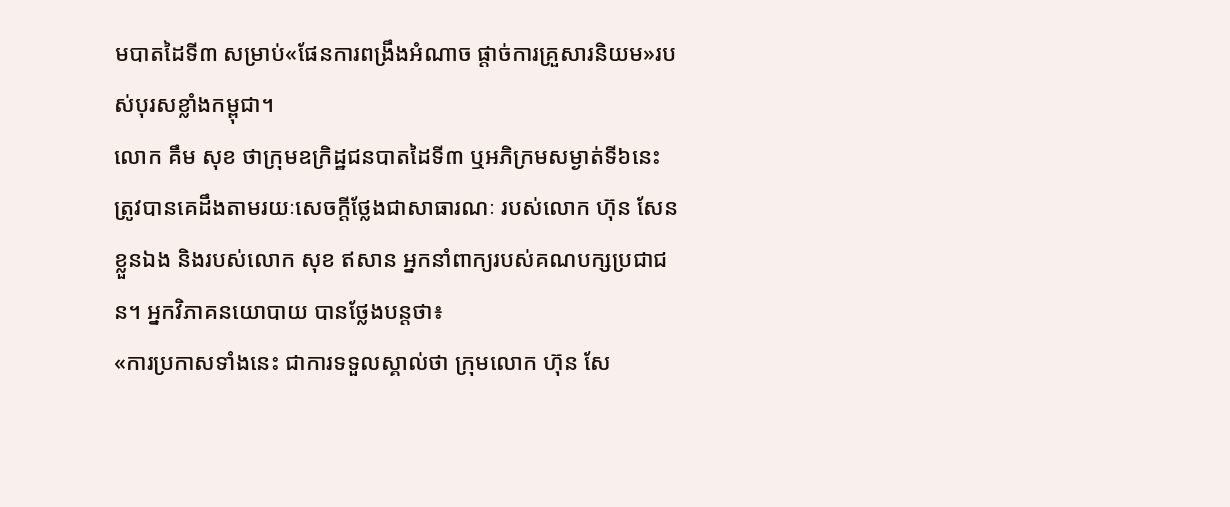មបាតដៃទី៣ សម្រាប់«ផែនការពង្រឹងអំណាច ផ្ដាច់ការគ្រួសារនិយម»របស់បុរសខ្លាំងកម្ពុជា។
លោក គឹម សុខ ថាក្រុមឧក្រិដ្ឋជនបាតដៃទី៣ ឬអភិក្រមសម្ងាត់ទី៦នេះ ត្រូវបានគេដឹងតាមរយៈសេចក្ដីថ្លែងជាសាធារណៈ របស់លោក ហ៊ុន សែន ខ្លួនឯង និងរបស់លោក សុខ ឥសាន អ្នកនាំពាក្យរបស់គណបក្សប្រជាជន។ អ្នកវិភាគនយោបាយ បានថ្លែងបន្តថា៖
«ការប្រកាសទាំងនេះ ជាការទទួលស្គាល់ថា ក្រុមលោក ហ៊ុន សែ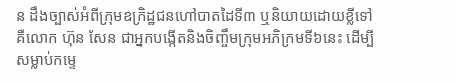ន ដឹងច្បាស់អំពីក្រុមឧក្រិដ្ឋជនហៅបាតដៃទី៣ ឬនិយាយដោយខ្លីទៅ គឺលោក ហ៊ុន សែន ជាអ្នកបង្កើតនិងចិញ្ចឹមក្រុមអភិក្រមទី៦នេះ ដើម្បីសម្លាប់កម្ទេ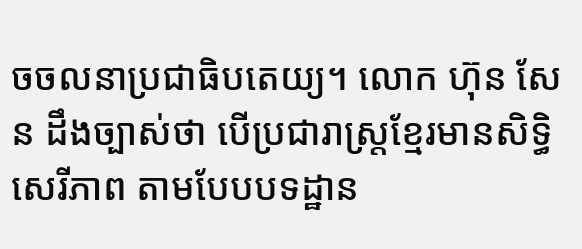ចចលនាប្រជាធិបតេយ្យ។ លោក ហ៊ុន សែន ដឹងច្បាស់ថា បើប្រជារាស្ត្រខ្មែរមានសិទ្ធិសេរីភាព តាមបែបបទដ្ឋាន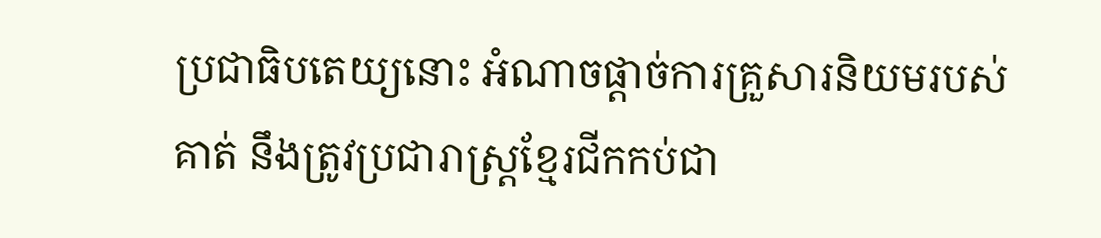ប្រជាធិបតេយ្យនោះ អំណាចផ្ដាច់ការគ្រួសារនិយមរបស់គាត់ នឹងត្រូវប្រជារាស្ត្រខ្មែរជីកកប់ជា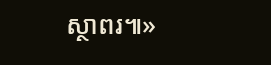ស្ថាពរ៕»